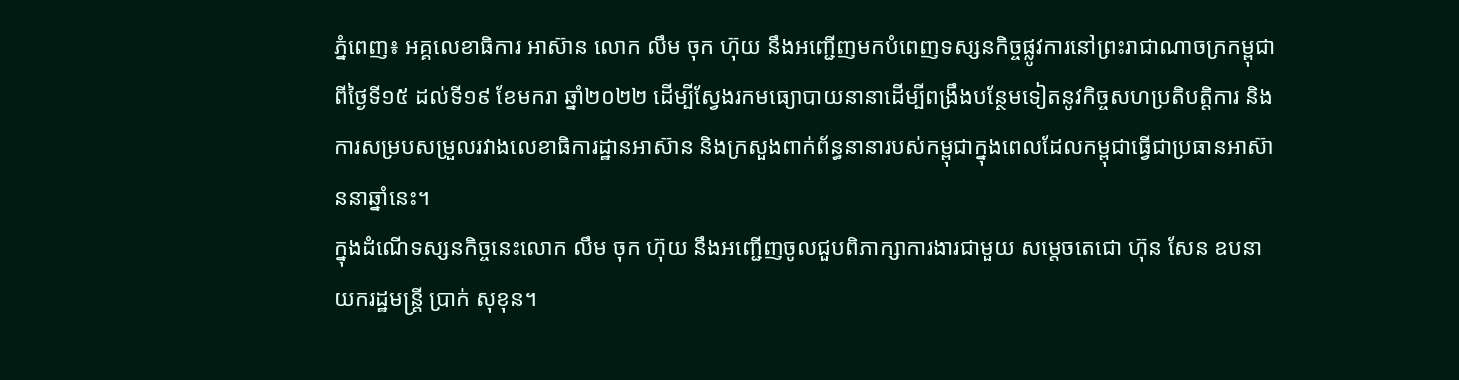ភ្នំពេញ៖ អគ្គលេខាធិការ អាស៊ាន លោក លឹម ចុក ហ៊ុយ នឹងអញ្ជើញមកបំពេញទស្សនកិច្ចផ្លូវការនៅព្រះរាជាណាចក្រកម្ពុជា ពីថ្ងៃទី១៥ ដល់ទី១៩ ខែមករា ឆ្នាំ២០២២ ដើម្បីស្វែងរកមធ្យោបាយនានាដើម្បីពង្រឹងបន្ថែមទៀតនូវកិច្ចសហប្រតិបត្តិការ និងការសម្របសម្រួលរវាងលេខាធិការដ្ឋានអាស៊ាន និងក្រសួងពាក់ព័ន្ធនានារបស់កម្ពុជាក្នុងពេលដែលកម្ពុជាធ្វើជាប្រធានអាស៊ាននាឆ្នាំនេះ។
ក្នុងដំណើទស្សនកិច្ចនេះលោក លឹម ចុក ហ៊ុយ នឹងអញ្ជើញចូលជួបពិភាក្សាការងារជាមួយ សម្តេចតេជោ ហ៊ុន សែន ឧបនាយករដ្ឋមន្ត្រី ប្រាក់ សុខុន។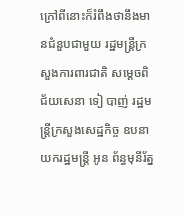ក្រៅពីនោះក៏រំពឹងថានឹងមានជំនួបជាមួយ រដ្ឋមន្ត្រីក្រសួងការពារជាតិ សម្តេចពិជ័យសេនា ទៀ បាញ់ រដ្ឋមន្ត្រីក្រសួងសេដ្ឋកិច្ច ឧបនាយករដ្ឋមន្ត្រី អូន ព័ន្ធមុនីរ័ត្ន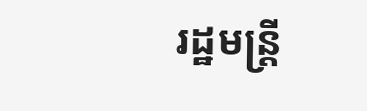រដ្ឋមន្ត្រី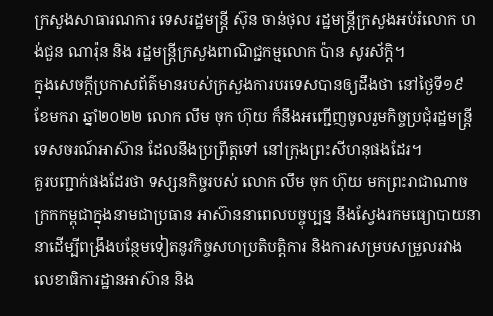ក្រសួងសាធារណការ ទេសរដ្ឋមន្ត្រី ស៊ុន ចាន់ថុល រដ្ឋមន្ត្រីក្រសួងអប់រំលោក ហង់ជួន ណារ៉ុន និង រដ្ឋមន្ត្រីក្រសួងពាណិជ្ជកម្មលោក ប៉ាន សូរស័ក្តិ។
ក្នុងសេចក្តីប្រកាសព័ត៌មានរបស់ក្រសួងការបរទេសបានឲ្យដឹងថា នៅថ្ងៃទី១៩ ខែមករា ឆ្នាំ២០២២ លោក លឹម ចុក ហ៊ុយ ក៏នឹងអញ្ជើញចូលរួមកិច្ចប្រជុំរដ្ឋមន្ត្រីទេសចរណ៍អាស៊ាន ដែលនឹងប្រព្រឹត្តទៅ នៅក្រុងព្រះសីហនុផងដែរ។
គួរបញ្ជាក់ផងដែរថា ទស្សនកិច្ចរបស់ លោក លឹម ចុក ហ៊ុយ មកព្រះរាជាណាចក្រកកម្ពុជាក្នុងនាមជាប្រធាន អាស៊ាននាពេលបច្ចុប្បន្ន នឹងស្វែងរកមធ្យោបាយនានាដើម្បីពង្រឹងបន្ថែមទៀតនូវកិច្ចសហប្រតិបត្តិការ និងការសម្របសម្រួលរវាងលេខាធិការដ្ឋានអាស៊ាន និង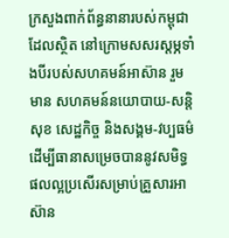ក្រសួងពាក់ព័ន្ធនានារបស់កម្ពុជា ដែលស្ថិត នៅក្រោមសសរស្ដម្ភទាំងបីរបស់សហគមន៍អាស៊ាន រួមមាន សហគមន៍នយោបាយ-សន្តិសុខ សេដ្ឋកិច្ច និងសង្គម-វប្បធម៌ ដើម្បីធានាសម្រេចបាននូវសមិទ្ធផលល្អប្រសើរសម្រាប់គ្រួសារអាស៊ាន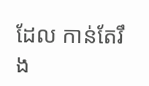ដែល កាន់តែរឹង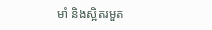មាំ និងស្អិតរមួត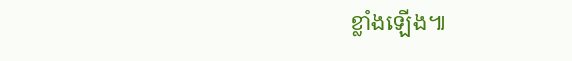ខ្លាំងឡើង៕